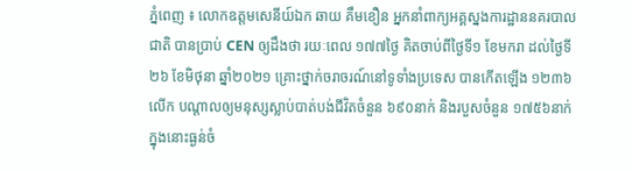ភ្នំពេញ ៖ លោកឧត្តមសេនីយ៍ឯក ឆាយ គឹមខឿន អ្នកនាំពាក្យអគ្គស្នងការដ្ឋាននគរបាលជាតិ បានប្រាប់ CEN ឲ្យដឹងថា រយៈពេល ១៧៧ថ្ងៃ គិតចាប់ពីថ្ងៃទី១ ខែមករា ដល់ថ្ងៃទី២៦ ខែមិថុនា ឆ្នាំ២០២១ គ្រោះថ្នាក់ចរាចរណ៍នៅទូទាំងប្រទេស បានកើតឡើង ១២៣៦លើក បណ្តាលឲ្យមនុស្សស្លាប់បាត់បង់ជីវិតចំនួន ៦៩០នាក់ និងរបួសចំនួន ១៧៥៦នាក់ ក្នុងនោះធ្ងន់ចំ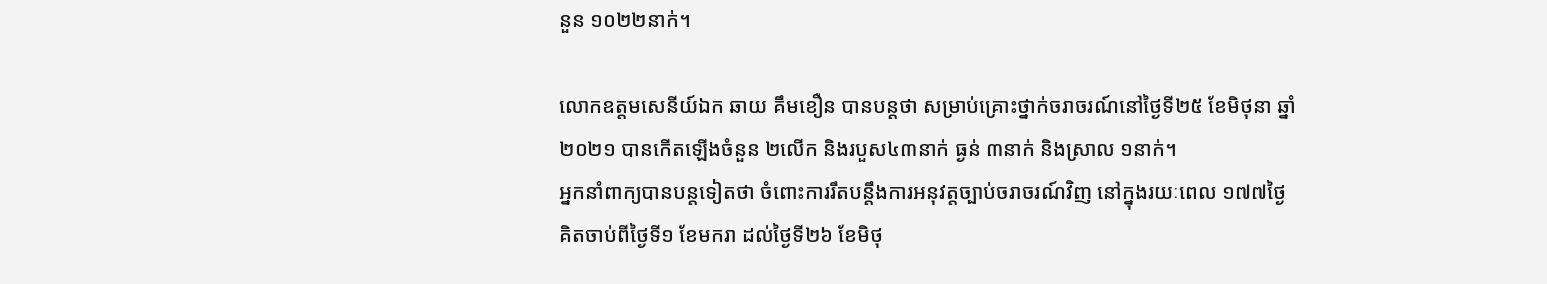នួន ១០២២នាក់។

លោកឧត្តមសេនីយ៍ឯក ឆាយ គឹមខឿន បានបន្តថា សម្រាប់គ្រោះថ្នាក់ចរាចរណ៍នៅថ្ងៃទី២៥ ខែមិថុនា ឆ្នាំ២០២១ បានកើតឡើងចំនួន ២លើក និងរបួស៤៣នាក់ ធ្ងន់ ៣នាក់ និងស្រាល ១នាក់។
អ្នកនាំពាក្យបានបន្តទៀតថា ចំពោះការរឹតបន្តឹងការអនុវត្តច្បាប់ចរាចរណ៍វិញ នៅក្នុងរយៈពេល ១៧៧ថ្ងៃ គិតចាប់ពីថ្ងៃទី១ ខែមករា ដល់ថ្ងៃទី២៦ ខែមិថុ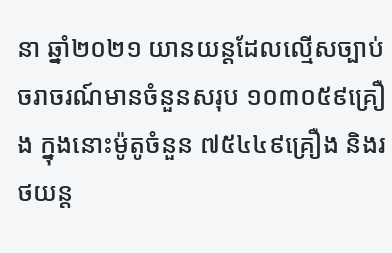នា ឆ្នាំ២០២១ យានយន្តដែលល្មើសច្បាប់ចរាចរណ៍មានចំនួនសរុប ១០៣០៥៩គ្រឿង ក្នុងនោះម៉ូតូចំនួន ៧៥៤៤៩គ្រឿង និងរថយន្ត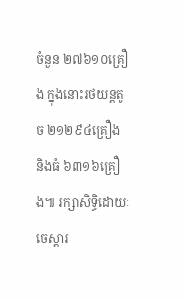ចំនួន ២៧៦១០គ្រឿង ក្នុងនោះរថយន្តតូច ២១២៩៤គ្រឿង និងធំ ៦៣១៦គ្រឿង៕ រក្សាសិទ្ធិដោយៈ ចេស្តារ